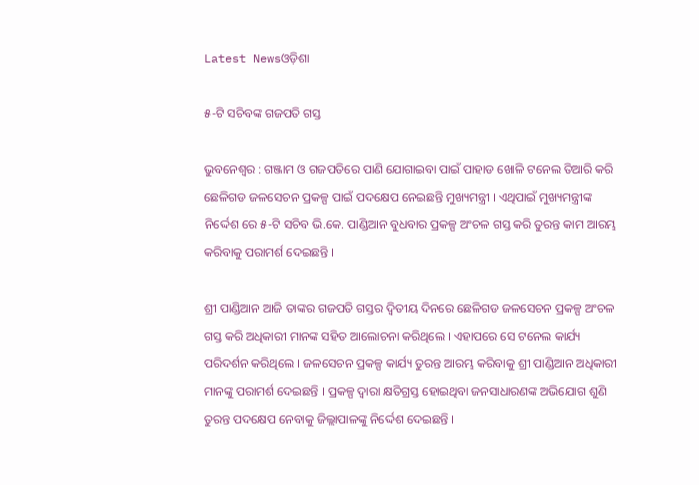Latest Newsଓଡ଼ିଶା

୫-ଟି ସଚିବଙ୍କ ଗଜପତି ଗସ୍ତ

ଭୁବନେଶ୍ୱର : ଗଞ୍ଜାମ ଓ ଗଜପତିରେ ପାଣି ଯୋଗାଇବା ପାଇଁ ପାହାଡ ଖୋଳି ଟନେଲ ତିଆରି କରି ଛେଳିଗଡ ଜଳସେଚନ ପ୍ରକଳ୍ପ ପାଇଁ ପଦକ୍ଷେପ ନେଇଛନ୍ତି ମୁଖ୍ୟମନ୍ତ୍ରୀ । ଏଥିପାଇଁ ମୁଖ୍ୟମନ୍ତ୍ରୀଙ୍କ ନିର୍ଦ୍ଦେଶ ରେ ୫-ଟି ସଚିବ ଭି.କେ. ପାଣ୍ଡିଆନ ବୁଧବାର ପ୍ରକଳ୍ପ ଅଂଚଳ ଗସ୍ତ କରି ତୁରନ୍ତ କାମ ଆରମ୍ଭ କରିବାକୁ ପରାମର୍ଶ ଦେଇଛନ୍ତି ।

ଶ୍ରୀ ପାଣ୍ଡିଆନ ଆଜି ତାଙ୍କର ଗଜପତି ଗସ୍ତର ଦ୍ୱିତୀୟ ଦିନରେ ଛେଳିଗଡ ଜଳସେଚନ ପ୍ରକଳ୍ପ ଅଂଚଳ ଗସ୍ତ କରି ଅଧିକାରୀ ମାନଙ୍କ ସହିତ ଆଲୋଚନା କରିଥିଲେ । ଏହାପରେ ସେ ଟନେଲ କାର୍ଯ୍ୟ ପରିଦର୍ଶନ କରିଥିଲେ । ଜଳସେଚନ ପ୍ରକଳ୍ପ କାର୍ଯ୍ୟ ତୁରନ୍ତ ଆରମ୍ଭ କରିବାକୁ ଶ୍ରୀ ପାଣ୍ଡିଆନ ଅଧିକାରୀ ମାନଙ୍କୁ ପରାମର୍ଶ ଦେଇଛନ୍ତି । ପ୍ରକଳ୍ପ ଦ୍ୱାରା କ୍ଷତିଗ୍ରସ୍ତ ହୋଇଥିବା ଜନସାଧାରଣଙ୍କ ଅଭିଯୋଗ ଶୁଣି ତୁରନ୍ତ ପଦକ୍ଷେପ ନେବାକୁ ଜିଲ୍ଲାପାଳଙ୍କୁ ନିର୍ଦ୍ଦେଶ ଦେଇଛନ୍ତି ।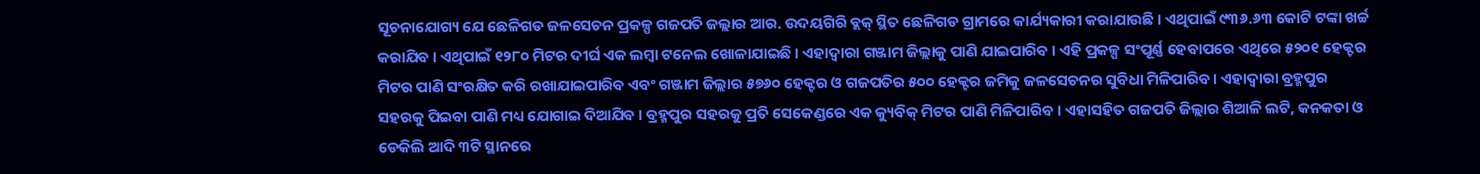ସୂଚନାଯୋଗ୍ୟ ଯେ ଛେଳିଗଡ ଜଳସେଚନ ପ୍ରକଳ୍ପ ଗଜପତି ଜଲ୍ଲାର ଆର. ଉଦୟଗିରି ବ୍ଲକ୍ ସ୍ଥିତ ଛେଳିଗଡ ଗ୍ରାମରେ କାର୍ଯ୍ୟକାରୀ କରାଯାଉଛି । ଏଥିପାଇଁ ୯୩୬.୬୩ କୋଟି ଟଙ୍କା ଖର୍ଚ୍ଚ କରାଯିବ । ଏଥିପାଇଁ ୧୨୮୦ ମିଟର ଦୀର୍ଘ ଏକ ଲମ୍ବା ଟନେଲ ଖୋଳାଯାଇଛି । ଏହାଦ୍ୱାରା ଗଞ୍ଜାମ ଜିଲ୍ଲାକୁ ପାଣି ଯାଇପାରିବ । ଏହି ପ୍ରକଳ୍ପ ସଂପୂର୍ଣ୍ଣ ହେବାପରେ ଏଥିରେ ୫୨୦୧ ହେକ୍ଟର ମିଟର ପାଣି ସଂରକ୍ଷିତ କରି ରଖାଯାଇପାରିବ ଏବଂ ଗଞ୍ଜାମ ଜିଲ୍ଲାର ୫୭୬୦ ହେକ୍ଟର ଓ ଗଜପତିର ୫୦୦ ହେକ୍ଟର ଜମିକୁ ଜଳସେଚନର ସୁବିଧା ମିଳିପାରିବ । ଏହାଦ୍ୱାରା ବ୍ରହ୍ମପୁର ସହରକୁ ପିଇବା ପାଣି ମଧ୍ୟ ଯୋଗାଇ ଦିଆଯିବ । ବ୍ରହ୍ମପୁର ସହରକୁ ପ୍ରତି ସେକେଣ୍ଡରେ ଏକ କ୍ୟୁବିକ୍ ମିଟର ପାଣି ମିଳିପାରିବ । ଏହାସହିତ ଗଜପତି ଜିଲ୍ଲାର ଶିଆଳି ଲଟି, କନକତା ଓ ଡେକିଲି ଆଦି ୩ଟି ସ୍ଥାନରେ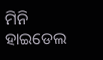ମିନି ହାଇଡେଲ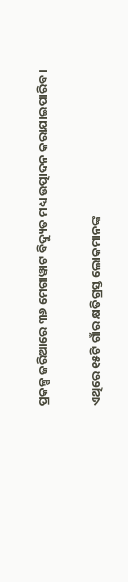ପ୍ରକଳ୍ପ ଜରିଆରେ ୩୬ ମେଗାୱାଟ ବିଦ୍ୟୁତ ମଧ୍ୟ ଉତ୍ପାଦନ କରାଯାଇପାରିବ ।

ଏଥିରେ ୧୫ଟି ଗାଁର କ୍ଷତିଗ୍ରସ୍ତ ଲୋକମାନଙ୍କ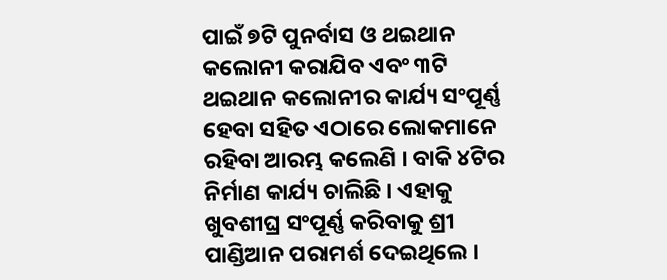ପାଇଁ ୭ଟି ପୁନର୍ବାସ ଓ ଥଇଥାନ କଲୋନୀ କରାଯିବ ଏବଂ ୩ଟି ଥଇଥାନ କଲୋନୀର କାର୍ଯ୍ୟ ସଂପୂର୍ଣ୍ଣ ହେବା ସହିତ ଏଠାରେ ଲୋକମାନେ ରହିବା ଆରମ୍ଭ କଲେଣି । ବାକି ୪ଟିର ନିର୍ମାଣ କାର୍ଯ୍ୟ ଚାଲିଛି । ଏହାକୁ ଖୁବଶୀଘ୍ର ସଂପୂର୍ଣ୍ଣ କରିବାକୁ ଶ୍ରୀ ପାଣ୍ଡିଆନ ପରାମର୍ଶ ଦେଇଥିଲେ ।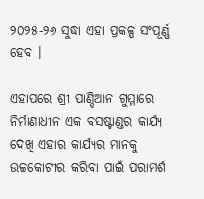୨୦୨୫-୨୬ ସୁଦ୍ଧା ଏହା ପ୍ରକଳ୍ପ ସଂପୂର୍ଣ୍ଣ ହେବ ।

ଏହାପରେ ଶ୍ରୀ ପାଣ୍ଡିଆନ ଗୁମ୍ମାରେ ନିର୍ମାଣାଧୀନ ଏକ ବସଷ୍ଟାଣ୍ଡର କାର୍ଯ୍ୟ ଦେଖି ଏହାର କାର୍ଯ୍ୟର ମାନକୁ ଉଚ୍ଚକୋଟୀର କରିବା ପାଇଁ ପରାମର୍ଶ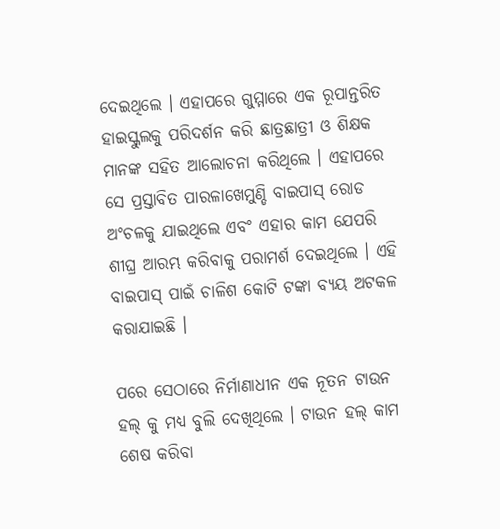ଦେଇଥିଲେ । ଏହାପରେ ଗୁମ୍ମାରେ ଏକ ରୂପାନ୍ତରିତ ହାଇସ୍କୁଲକୁ ପରିଦର୍ଶନ କରି ଛାତ୍ରଛାତ୍ରୀ ଓ ଶିକ୍ଷକ ମାନଙ୍କ ସହିତ ଆଲୋଚନା କରିଥିଲେ । ଏହାପରେ ସେ ପ୍ରସ୍ତାବିତ ପାରଳାଖେମୁଣ୍ଡି ବାଇପାସ୍ ରୋଡ ଅଂଚଳକୁ ଯାଇଥିଲେ ଏବଂ ଏହାର କାମ ଯେପରି ଶୀଘ୍ର ଆରମ୍ଭ କରିବାକୁ ପରାମର୍ଶ ଦେଇଥିଲେ । ଏହି ବାଇପାସ୍ ପାଇଁ ଚାଳିଶ କୋଟି ଟଙ୍କା ବ୍ୟୟ ଅଟକଳ କରାଯାଇଛି ।

ପରେ ସେଠାରେ ନିର୍ମାଣାଧୀନ ଏକ ନୂତନ ଟାଉନ ହଲ୍ କୁ ମଧ୍ୟ ବୁଲି ଦେଖିଥିଲେ । ଟାଉନ ହଲ୍ କାମ ଶେଷ କରିବା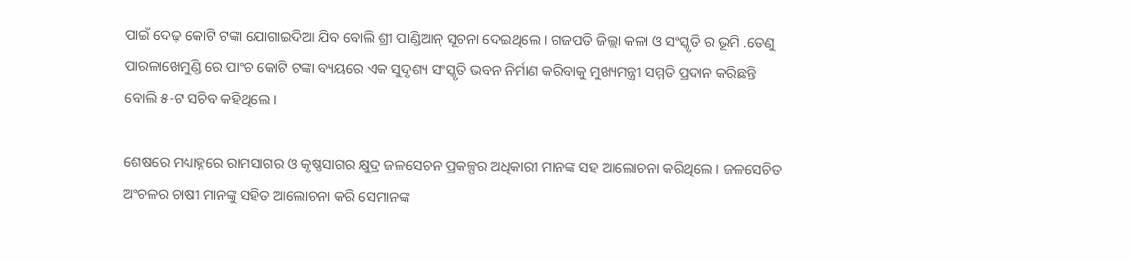ପାଇଁ ଦେଢ଼ କୋଟି ଟଙ୍କା ଯୋଗାଇଦିଆ ଯିବ ବୋଲି ଶ୍ରୀ ପାଣ୍ଡିଆନ୍ ସୂଚନା ଦେଇଥିଲେ । ଗଜପତି ଜିଲ୍ଲା କଳା ଓ ସଂସ୍କୃତି ର ଭୂମି .ତେଣୁ ପାରଳାଖେମୁଣ୍ଡି ରେ ପାଂଚ କୋଟି ଟଙ୍କା ବ୍ୟୟରେ ଏକ ସୁଦୃଶ୍ୟ ସଂସ୍କୃତି ଭବନ ନିର୍ମାଣ କରିବାକୁ ମୁଖ୍ୟମନ୍ତ୍ରୀ ସମ୍ମତି ପ୍ରଦାନ କରିଛନ୍ତି ବୋଲି ୫-ଟ ସଚିବ କହିଥିଲେ ।

ଶେଷରେ ମଧ୍ୟାହ୍ନରେ ରାମସାଗର ଓ କୃଷ୍ଣସାଗର କ୍ଷୁଦ୍ର ଜଳସେଚନ ପ୍ରକଳ୍ପର ଅଧିକାରୀ ମାନଙ୍କ ସହ ଆଲୋଚନା କରିଥିଲେ । ଜଳସେଚିତ ଅଂଚଳର ଚାଷୀ ମାନଙ୍କୁ ସହିତ ଆଲୋଚନା କରି ସେମାନଙ୍କ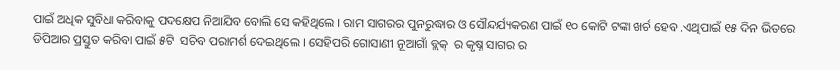ପାଇଁ ଅଧିକ ସୁବିଧା କରିବାକୁ ପଦକ୍ଷେପ ନିଆଯିବ ବୋଲି ସେ କହିଥିଲେ । ରାମ ସାଗରର ପୁନରୁଦ୍ଧାର ଓ ସୌନ୍ଦର୍ଯ୍ୟକରଣ ପାଇଁ ୧୦ କୋଟି ଟଙ୍କା ଖର୍ଚ ହେବ .ଏଥିପାଇଁ ୧୫ ଦିନ ଭିତରେ ଡିପିଆର ପ୍ରସ୍ତୁତ କରିବା ପାଇଁ ୫ଟି  ସଚିବ ପରାମର୍ଶ ଦେଇଥିଲେ । ସେହିପରି ଗୋସାଣୀ ନୂଆଗାଁ ବ୍ଲକ୍  ର କୃଷ୍ନ ସାଗର ର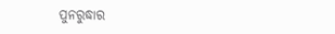ପୁନରୁଦ୍ଧାର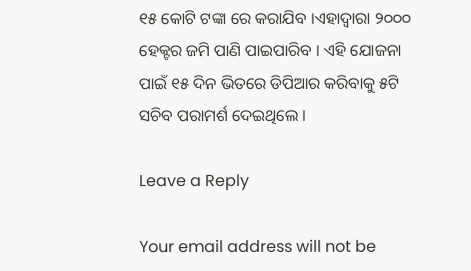୧୫ କୋଟି ଟଙ୍କା ରେ କରାଯିବ ।ଏହାଦ୍ୱାରା ୨୦୦୦ ହେକ୍ଟର ଜମି ପାଣି ପାଇପାରିବ । ଏହି ଯୋଜନା ପାଇଁ ୧୫ ଦିନ ଭିତରେ ଡିପିଆର କରିବାକୁ ୫ଟି ସଚିବ ପରାମର୍ଶ ଦେଇଥିଲେ ।

Leave a Reply

Your email address will not be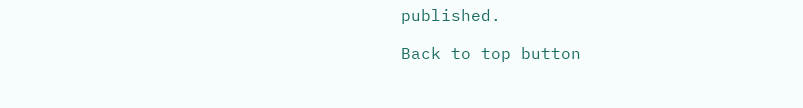published.

Back to top button